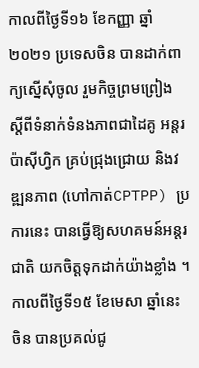កាលពីថ្ងៃទី១៦ ខែកញ្ញា ឆ្នាំ២០២១ ប្រទេសចិន បានដាក់ពាក្យស្នើសុំចូល រួមកិច្ចព្រមព្រៀង ស្តីពីទំនាក់ទំនងភាពជាដៃគូ អន្តរប៉ាស៊ីហ្វិក គ្រប់ជ្រុងជ្រោយ និងវឌ្ឍនភាព (ហៅកាត់CPTPP) ប្រការនេះ បានធ្វើឱ្យសហគមន៍អន្តរជាតិ យកចិត្តទុកដាក់យ៉ាងខ្លាំង ។
កាលពីថ្ងៃទី១៥ ខែមេសា ឆ្នាំនេះ ចិន បានប្រគល់ជូ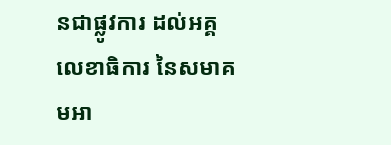នជាផ្លូវការ ដល់អគ្គលេខាធិការ នៃសមាគមអា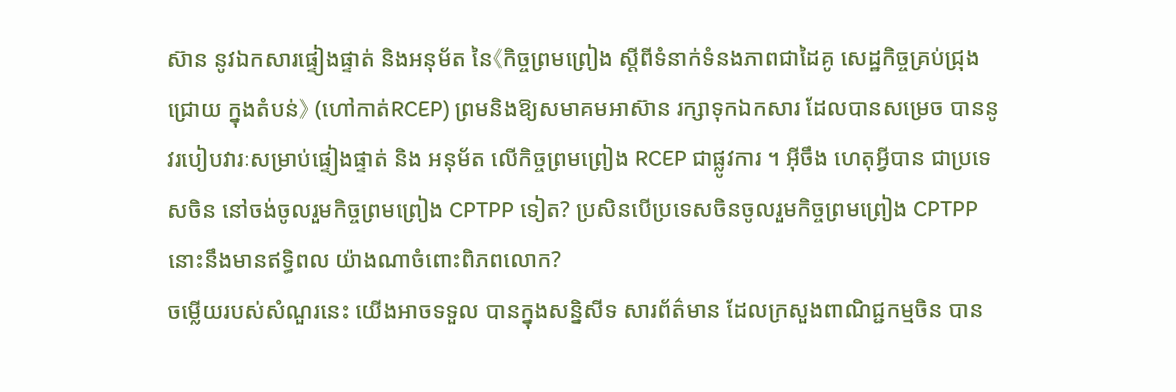ស៊ាន នូវឯកសារផ្ទៀងផ្ទាត់ និងអនុម័ត នៃ《កិច្ចព្រមព្រៀង ស្តីពីទំនាក់ទំនងភាពជាដៃគូ សេដ្ឋកិច្ចគ្រប់ជ្រុងជ្រោយ ក្នុងតំបន់》 (ហៅកាត់RCEP) ព្រមនិងឱ្យសមាគមអាស៊ាន រក្សាទុកឯកសារ ដែលបានសម្រេច បាននូវរបៀបវារៈសម្រាប់ផ្ទៀងផ្ទាត់ និង អនុម័ត លើកិច្ចព្រមព្រៀង RCEP ជាផ្លូវការ ។ អ៊ីចឹង ហេតុអ្វីបាន ជាប្រទេសចិន នៅចង់ចូលរួមកិច្ចព្រមព្រៀង CPTPP ទៀត? ប្រសិនបើប្រទេសចិនចូលរួមកិច្ចព្រមព្រៀង CPTPP នោះនឹងមានឥទ្ធិពល យ៉ាងណាចំពោះពិភពលោក?
ចម្លើយរបស់សំណួរនេះ យើងអាចទទួល បានក្នុងសន្និសីទ សារព័ត៌មាន ដែលក្រសួងពាណិជ្ជកម្មចិន បាន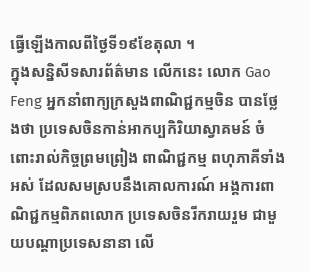ធ្វើឡើងកាលពីថ្ងៃទី១៩ខែតុលា ។
ក្នុងសន្និសីទសារព័ត៌មាន លើកនេះ លោក Gao Feng អ្នកនាំពាក្យក្រសួងពាណិជ្ជកម្មចិន បានថ្លែងថា ប្រទេសចិនកាន់អាកប្បកិរិយាស្វាគមន៍ ចំពោះរាល់កិច្ចព្រមព្រៀង ពាណិជ្ជកម្ម ពហុភាគីទាំងអស់ ដែលសមស្របនឹងគោលការណ៍ អង្គការពាណិជ្ជកម្មពិភពលោក ប្រទេសចិនរីករាយរួម ជាមួយបណ្តាប្រទេសនានា លើ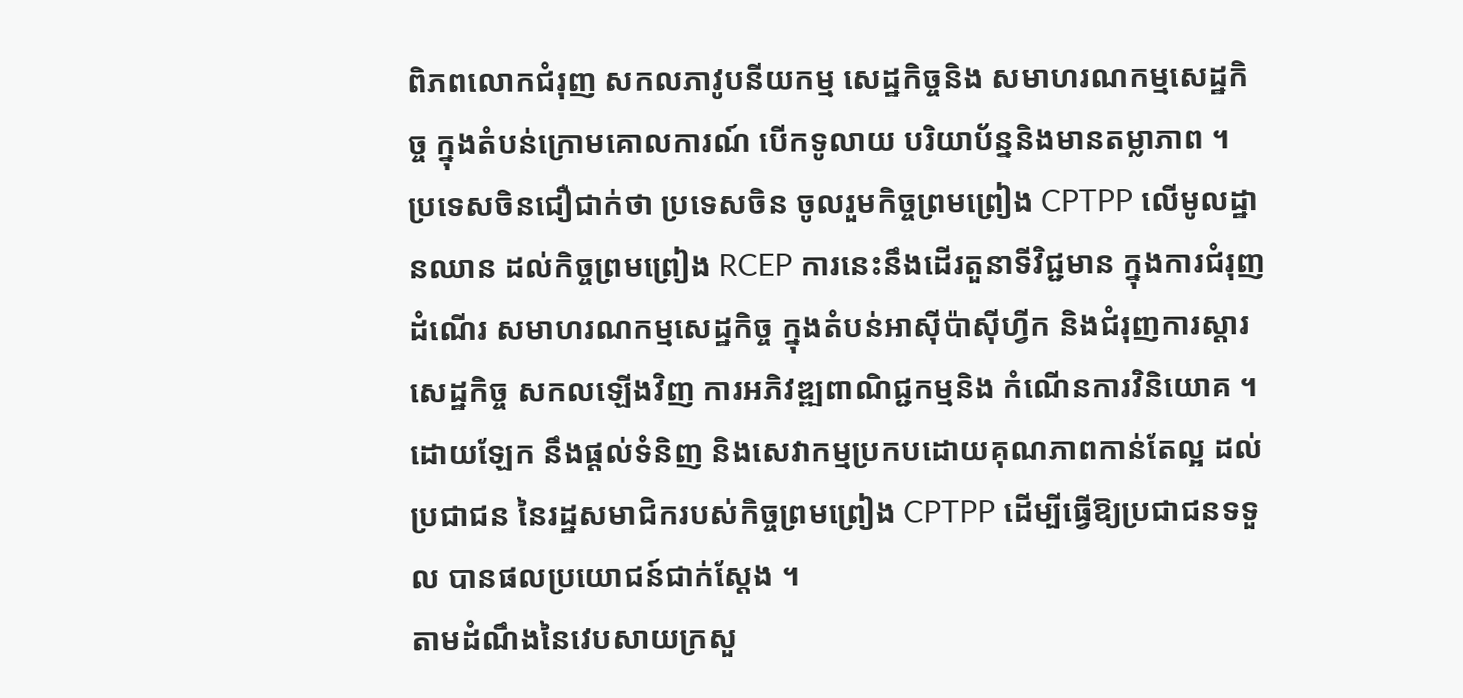ពិភពលោកជំរុញ សកលភាវូបនីយកម្ម សេដ្ឋកិច្ចនិង សមាហរណកម្មសេដ្ឋកិច្ច ក្នុងតំបន់ក្រោមគោលការណ៍ បើកទូលាយ បរិយាប័ន្ននិងមានតម្លាភាព ។
ប្រទេសចិនជឿជាក់ថា ប្រទេសចិន ចូលរួមកិច្ចព្រមព្រៀង CPTPP លើមូលដ្ឋានឈាន ដល់កិច្ចព្រមព្រៀង RCEP ការនេះនឹងដើរតួនាទីវិជ្ជមាន ក្នុងការជំរុញដំណើរ សមាហរណកម្មសេដ្ឋកិច្ច ក្នុងតំបន់អាស៊ីប៉ាស៊ីហ្វីក និងជំរុញការស្តារសេដ្ឋកិច្ច សកលឡើងវិញ ការអភិវឌ្ឍពាណិជ្ជកម្មនិង កំណើនការវិនិយោគ ។ ដោយឡែក នឹងផ្តល់ទំនិញ និងសេវាកម្មប្រកបដោយគុណភាពកាន់តែល្អ ដល់ប្រជាជន នៃរដ្ឋសមាជិករបស់កិច្ចព្រមព្រៀង CPTPP ដើម្បីធ្វើឱ្យប្រជាជនទទួល បានផលប្រយោជន៍ជាក់ស្តែង ។
តាមដំណឹងនៃវេបសាយក្រសួ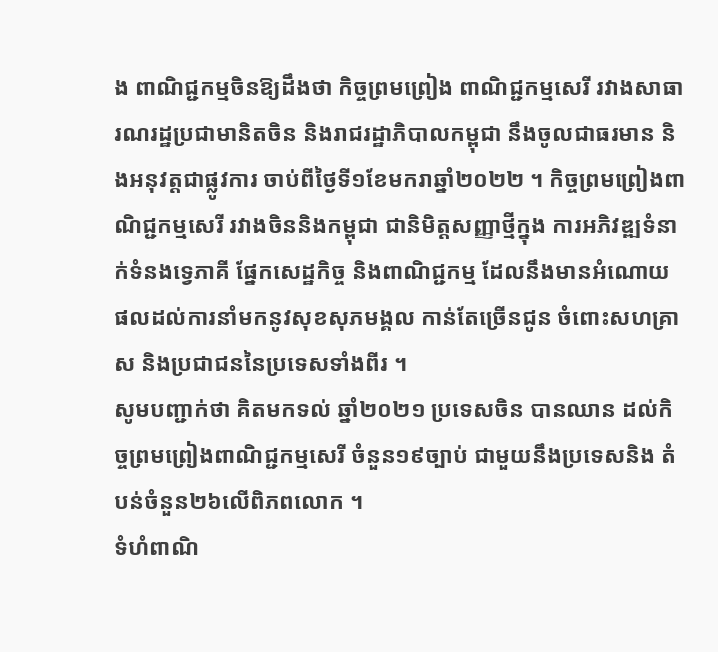ង ពាណិជ្ជកម្មចិនឱ្យដឹងថា កិច្ចព្រមព្រៀង ពាណិជ្ជកម្មសេរី រវាងសាធារណរដ្ឋប្រជាមានិតចិន និងរាជរដ្ឋាភិបាលកម្ពុជា នឹងចូលជាធរមាន និងអនុវត្តជាផ្លូវការ ចាប់ពីថ្ងៃទី១ខែមករាឆ្នាំ២០២២ ។ កិច្ចព្រមព្រៀងពាណិជ្ជកម្មសេរី រវាងចិននិងកម្ពុជា ជានិមិត្តសញ្ញាថ្មីក្នុង ការអភិវឌ្ឍទំនាក់ទំនងទ្វេភាគី ផ្នែកសេដ្ឋកិច្ច និងពាណិជ្ជកម្ម ដែលនឹងមានអំណោយ ផលដល់ការនាំមកនូវសុខសុភមង្គល កាន់តែច្រើនជូន ចំពោះសហគ្រាស និងប្រជាជននៃប្រទេសទាំងពីរ ។
សូមបញ្ជាក់ថា គិតមកទល់ ឆ្នាំ២០២១ ប្រទេសចិន បានឈាន ដល់កិច្ចព្រមព្រៀងពាណិជ្ជកម្មសេរី ចំនួន១៩ច្បាប់ ជាមួយនឹងប្រទេសនិង តំបន់ចំនួន២៦លើពិភពលោក ។
ទំហំពាណិ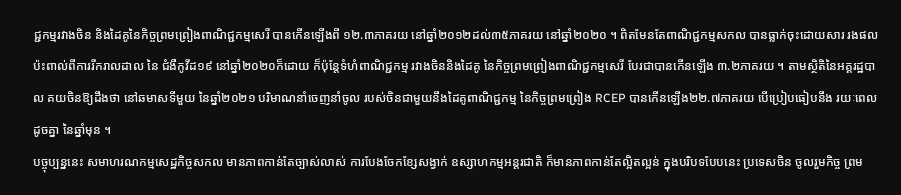ជ្ជកម្មរវាងចិន និងដៃគូនៃកិច្ចព្រមព្រៀងពាណិជ្ជកម្មសេរី បានកើនឡើងពី ១២.៣ភាគរយ នៅឆ្នាំ២០១២ដល់៣៥ភាគរយ នៅឆ្នាំ២០២០ ។ ពិតមែនតែពាណិជ្ជកម្មសកល បានធ្លាក់ចុះដោយសារ រងផលប៉ះពាល់ពីការរីករាលដាល នៃ ជំងឺកូវីដ១៩ នៅឆ្នាំ២០២០ក៏ដោយ ក៏ប៉ុន្តែទំហំពាណិជ្ជកម្ម រវាងចិននិងដៃគូ នៃកិច្ចព្រមព្រៀងពាណិជ្ជកម្មសេរី បែរជាបានកើនឡើង ៣.២ភាគរយ ។ តាមស្ថិតិនៃអគ្គរដ្ឋបាល គយចិនឱ្យដឹងថា នៅឆមាសទីមួយ នៃឆ្នាំ២០២១ បរិមាណនាំចេញនាំចូល របស់ចិនជាមួយនឹងដៃគូពាណិជ្ជកម្ម នៃកិច្ចព្រមព្រៀង RCEP បានកើនឡើង២២.៧ភាគរយ បើប្រៀបធៀបនឹង រយៈពេលដូចគ្នា នៃឆ្នាំមុន ។
បច្ចុប្បន្ននេះ សមាហរណកម្មសេដ្ឋកិច្ចសកល មានភាពកាន់តែច្បាស់លាស់ ការបែងចែកខ្សែសង្វាក់ ឧស្សាហកម្មអន្តរជាតិ ក៏មានភាពកាន់តែល្អិតល្អន់ ក្នុងបរិបទបែបនេះ ប្រទេសចិន ចូលរួមកិច្ច ព្រម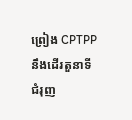ព្រៀង CPTPP នឹងដើរតួនាទី ជំរុញ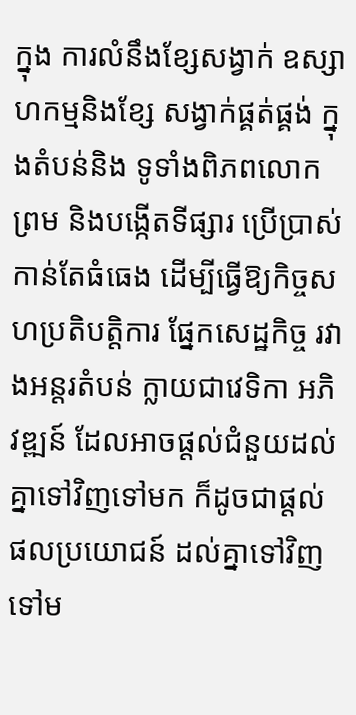ក្នុង ការលំនឹងខ្សែសង្វាក់ ឧស្សាហកម្មនិងខ្សែ សង្វាក់ផ្គត់ផ្គង់ ក្នុងតំបន់និង ទូទាំងពិភពលោក ព្រម និងបង្កើតទីផ្សារ ប្រើប្រាស់កាន់តែធំធេង ដើម្បីធ្វើឱ្យកិច្ចសហប្រតិបត្តិការ ផ្នែកសេដ្ឋកិច្ច រវាងអន្តរតំបន់ ក្លាយជាវេទិកា អភិវឌ្ឍន៍ ដែលអាចផ្តល់ជំនួយដល់គ្នាទៅវិញទៅមក ក៏ដូចជាផ្តល់ផលប្រយោជន៍ ដល់គ្នាទៅវិញទៅម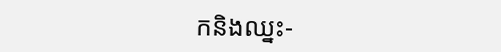កនិងឈ្នះ-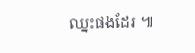ឈ្នះផងដែរ ៕